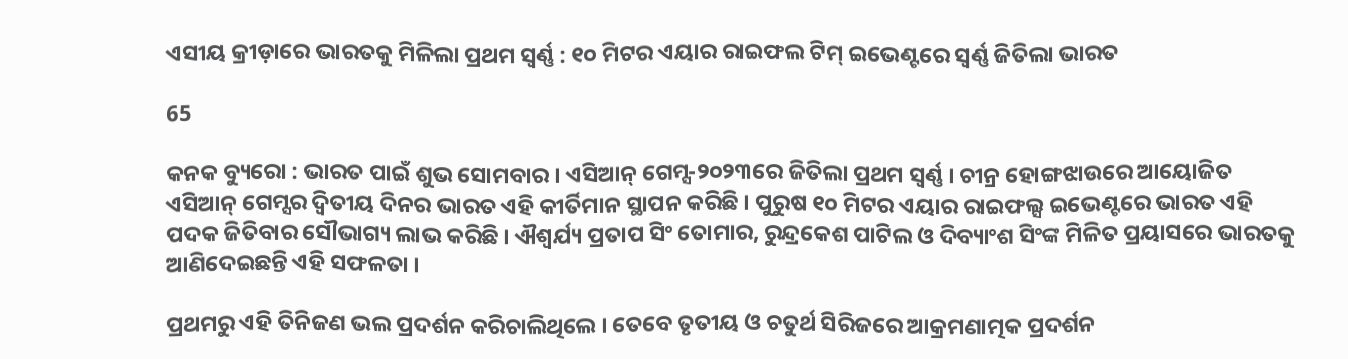ଏସୀୟ କ୍ରୀଡ଼ାରେ ଭାରତକୁ ମିଳିଲା ପ୍ରଥମ ସ୍ୱର୍ଣ୍ଣ : ୧୦ ମିଟର ଏୟାର ରାଇଫଲ ଟିମ୍ ଇଭେଣ୍ଟରେ ସ୍ୱର୍ଣ୍ଣ ଜିତିଲା ଭାରତ

65

କନକ ବ୍ୟୁରୋ : ଭାରତ ପାଇଁ ଶୁଭ ସୋମବାର । ଏସିଆନ୍ ଗେମ୍ସ-୨୦୨୩ରେ ଜିତିଲା ପ୍ରଥମ ସ୍ୱର୍ଣ୍ଣ । ଚୀନ୍ର ହୋଙ୍ଗଝାଉରେ ଆୟୋଜିତ ଏସିଆନ୍ ଗେମ୍ସର ଦ୍ୱିତୀୟ ଦିନର ଭାରତ ଏହି କୀର୍ତିମାନ ସ୍ଥାପନ କରିଛି । ପୁରୁଷ ୧୦ ମିଟର ଏୟାର ରାଇଫଲ୍ସ ଇଭେଣ୍ଟରେ ଭାରତ ଏହି ପଦକ ଜିତିବାର ସୌଭାଗ୍ୟ ଲାଭ କରିଛି । ଐଶ୍ୱର୍ଯ୍ୟ ପ୍ରତାପ ସିଂ ତୋମାର, ରୁନ୍ଦ୍ରକେଶ ପାଟିଲ ଓ ଦିବ୍ୟାଂଶ ସିଂଙ୍କ ମିଳିତ ପ୍ରୟାସରେ ଭାରତକୁ ଆଣିଦେଇଛନ୍ତି ଏହି ସଫଳତା ।

ପ୍ରଥମରୁ ଏହି ତିନିଜଣ ଭଲ ପ୍ରଦର୍ଶନ କରିଚାଲିଥିଲେ । ତେବେ ତୃତୀୟ ଓ ଚତୁର୍ଥ ସିରିଜରେ ଆକ୍ରମଣାତ୍ମକ ପ୍ରଦର୍ଶନ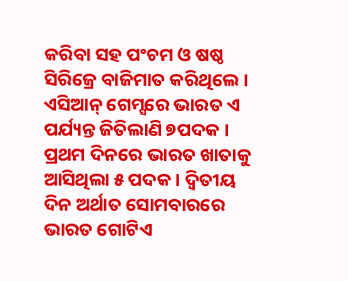କରିବା ସହ ପଂଚମ ଓ ଷଷ୍ଠ ସିରିଜ୍ରେ ବାଜିମାତ କରିଥିଲେ । ଏସିଆନ୍ ଗେମ୍ସରେ ଭାରତ ଏ ପର୍ଯ୍ୟନ୍ତ ଜିତିଲାଣି ୭ପଦକ । ପ୍ରଥମ ଦିନରେ ଭାରତ ଖାତାକୁ ଆସିଥିଲା ୫ ପଦକ । ଦ୍ୱିତୀୟ ଦିନ ଅର୍ଥାତ ସୋମବାରରେ ଭାରତ ଗୋଟିଏ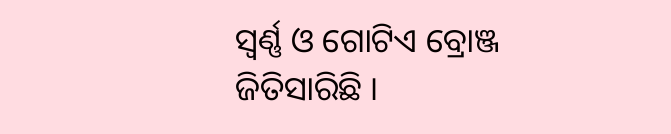ସ୍ୱର୍ଣ୍ଣ ଓ ଗୋଟିଏ ବ୍ରୋଞ୍ଜ ଜିତିସାରିଛି ।